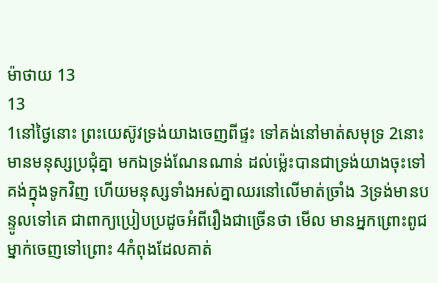ម៉ាថាយ 13
13
1នៅថ្ងៃនោះ ព្រះយេស៊ូវទ្រង់យាងចេញពីផ្ទះ ទៅគង់នៅមាត់សមុទ្រ 2នោះមានមនុស្សប្រជុំគ្នា មកឯទ្រង់ណែនណាន់ ដល់ម៉្លេះបានជាទ្រង់យាងចុះទៅគង់ក្នុងទូកវិញ ហើយមនុស្សទាំងអស់គ្នាឈរនៅលើមាត់ច្រាំង 3ទ្រង់មានបន្ទូលទៅគេ ជាពាក្យប្រៀបប្រដូចអំពីរឿងជាច្រើនថា មើល មានអ្នកព្រោះពូជម្នាក់ចេញទៅព្រោះ 4កំពុងដែលគាត់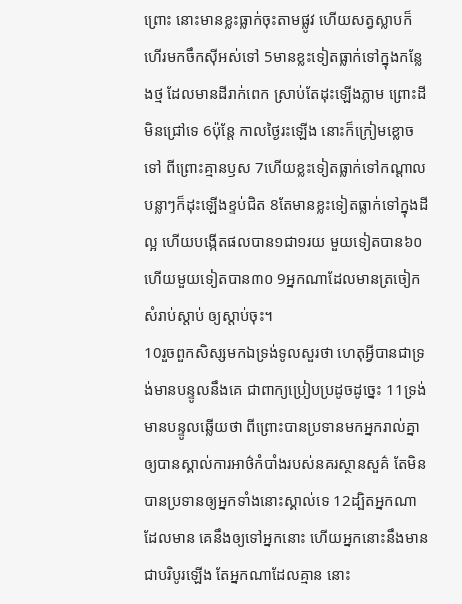ព្រោះ នោះមានខ្លះធ្លាក់ចុះតាមផ្លូវ ហើយសត្វស្លាបក៏ហើរមកចឹកស៊ីអស់ទៅ 5មានខ្លះទៀតធ្លាក់ទៅក្នុងកន្លែងថ្ម ដែលមានដីរាក់ពេក ស្រាប់តែដុះឡើងភ្លាម ព្រោះដីមិនជ្រៅទេ 6ប៉ុន្តែ កាលថ្ងៃរះឡើង នោះក៏ក្រៀមខ្លោចទៅ ពីព្រោះគ្មានឫស 7ហើយខ្លះទៀតធ្លាក់ទៅកណ្តាលបន្លាៗក៏ដុះឡើងខ្ទប់ជិត 8តែមានខ្លះទៀតធ្លាក់ទៅក្នុងដីល្អ ហើយបង្កើតផលបាន១ជា១រយ មួយទៀតបាន៦០ ហើយមួយទៀតបាន៣០ 9អ្នកណាដែលមានត្រចៀកសំរាប់ស្តាប់ ឲ្យស្តាប់ចុះ។
10រួចពួកសិស្សមកឯទ្រង់ទូលសួរថា ហេតុអ្វីបានជាទ្រង់មានបន្ទូលនឹងគេ ជាពាក្យប្រៀបប្រដូចដូច្នេះ 11ទ្រង់មានបន្ទូលឆ្លើយថា ពីព្រោះបានប្រទានមកអ្នករាល់គ្នា ឲ្យបានស្គាល់ការអាថ៌កំបាំងរបស់នគរស្ថានសួគ៌ តែមិនបានប្រទានឲ្យអ្នកទាំងនោះស្គាល់ទេ 12ដ្បិតអ្នកណាដែលមាន គេនឹងឲ្យទៅអ្នកនោះ ហើយអ្នកនោះនឹងមានជាបរិបូរឡើង តែអ្នកណាដែលគ្មាន នោះ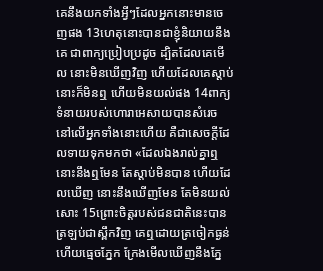គេនឹងយកទាំងអ្វីៗដែលអ្នកនោះមានចេញផង 13ហេតុនោះបានជាខ្ញុំនិយាយនឹងគេ ជាពាក្យប្រៀបប្រដូច ដ្បិតដែលគេមើល នោះមិនឃើញវិញ ហើយដែលគេស្តាប់ នោះក៏មិនឮ ហើយមិនយល់ផង 14ពាក្យទំនាយរបស់ហោរាអេសាយបានសំរេច នៅលើអ្នកទាំងនោះហើយ គឺជាសេចក្ដីដែលទាយទុកមកថា «ដែលឯងរាល់គ្នាឮ នោះនឹងឮមែន តែស្ដាប់មិនបាន ហើយដែលឃើញ នោះនឹងឃើញមែន តែមិនយល់សោះ 15ព្រោះចិត្តរបស់ជនជាតិនេះបានត្រឡប់ជាស្ពឹកវិញ គេឮដោយត្រចៀកធ្ងន់ ហើយធ្មេចភ្នែក ក្រែងមើលឃើញនឹងភ្នែ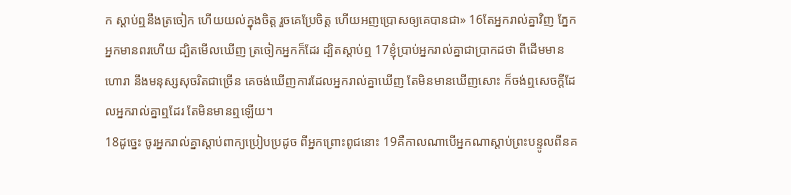ក ស្តាប់ឮនឹងត្រចៀក ហើយយល់ក្នុងចិត្ត រួចគេប្រែចិត្ត ហើយអញប្រោសឲ្យគេបានជា» 16តែអ្នករាល់គ្នាវិញ ភ្នែកអ្នកមានពរហើយ ដ្បិតមើលឃើញ ត្រចៀកអ្នកក៏ដែរ ដ្បិតស្តាប់ឮ 17ខ្ញុំប្រាប់អ្នករាល់គ្នាជាប្រាកដថា ពីដើមមានហោរា នឹងមនុស្សសុចរិតជាច្រើន គេចង់ឃើញការដែលអ្នករាល់គ្នាឃើញ តែមិនមានឃើញសោះ ក៏ចង់ឮសេចក្ដីដែលអ្នករាល់គ្នាឮដែរ តែមិនមានឮឡើយ។
18ដូច្នេះ ចូរអ្នករាល់គ្នាស្តាប់ពាក្យប្រៀបប្រដូច ពីអ្នកព្រោះពូជនោះ 19គឺកាលណាបើអ្នកណាស្តាប់ព្រះបន្ទូលពីនគ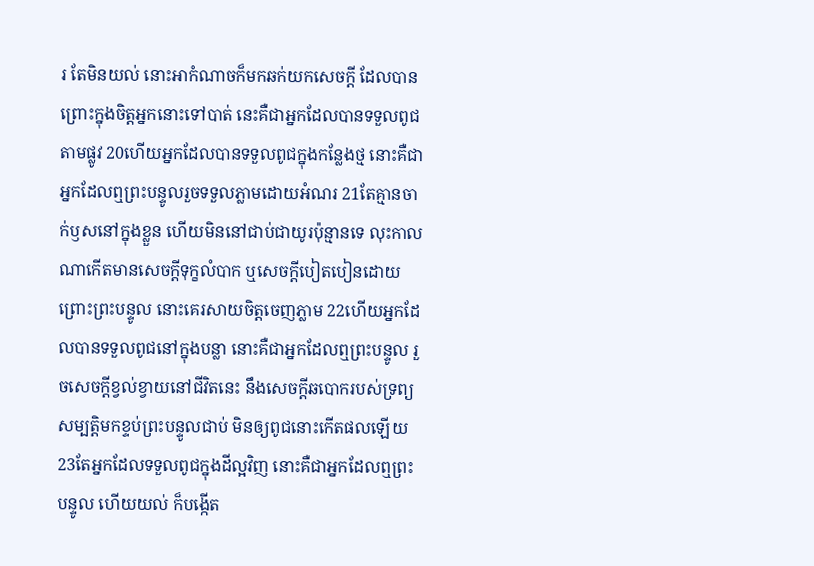រ តែមិនយល់ នោះអាកំណាចក៏មកឆក់យកសេចក្ដី ដែលបានព្រោះក្នុងចិត្តអ្នកនោះទៅបាត់ នេះគឺជាអ្នកដែលបានទទួលពូជតាមផ្លូវ 20ហើយអ្នកដែលបានទទួលពូជក្នុងកន្លែងថ្ម នោះគឺជាអ្នកដែលឮព្រះបន្ទូលរួចទទួលភ្លាមដោយអំណរ 21តែគ្មានចាក់ឫសនៅក្នុងខ្លួន ហើយមិននៅជាប់ជាយូរប៉ុន្មានទេ លុះកាលណាកើតមានសេចក្ដីទុក្ខលំបាក ឬសេចក្ដីបៀតបៀនដោយព្រោះព្រះបន្ទូល នោះគេរសាយចិត្តចេញភ្លាម 22ហើយអ្នកដែលបានទទួលពូជនៅក្នុងបន្លា នោះគឺជាអ្នកដែលឮព្រះបន្ទូល រួចសេចក្ដីខ្វល់ខ្វាយនៅជីវិតនេះ នឹងសេចក្ដីឆបោករបស់ទ្រព្យសម្បត្តិមកខ្ទប់ព្រះបន្ទូលជាប់ មិនឲ្យពូជនោះកើតផលឡើយ 23តែអ្នកដែលទទួលពូជក្នុងដីល្អវិញ នោះគឺជាអ្នកដែលឮព្រះបន្ទូល ហើយយល់ ក៏បង្កើត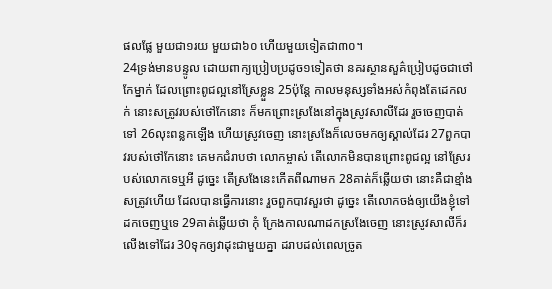ផលផ្លែ មួយជា១រយ មួយជា៦០ ហើយមួយទៀតជា៣០។
24ទ្រង់មានបន្ទូល ដោយពាក្យប្រៀបប្រដូច១ទៀតថា នគរស្ថានសួគ៌ប្រៀបដូចជាថៅកែម្នាក់ ដែលព្រោះពូជល្អនៅស្រែខ្លួន 25ប៉ុន្តែ កាលមនុស្សទាំងអស់កំពុងតែដេកលក់ នោះសត្រូវរបស់ថៅកែនោះ ក៏មកព្រោះស្រងែនៅក្នុងស្រូវសាលីដែរ រួចចេញបាត់ទៅ 26លុះពន្លកឡើង ហើយស្រូវចេញ នោះស្រងែក៏លេចមកឲ្យស្គាល់ដែរ 27ពួកបាវរបស់ថៅកែនោះ គេមកជំរាបថា លោកម្ចាស់ តើលោកមិនបានព្រោះពូជល្អ នៅស្រែរបស់លោកទេឬអី ដូច្នេះ តើស្រងែនេះកើតពីណាមក 28គាត់ក៏ឆ្លើយថា នោះគឺជាខ្មាំងសត្រូវហើយ ដែលបានធ្វើការនោះ រួចពួកបាវសួរថា ដូច្នេះ តើលោកចង់ឲ្យយើងខ្ញុំទៅដកចេញឬទេ 29គាត់ឆ្លើយថា កុំ ក្រែងកាលណាដកស្រងែចេញ នោះស្រូវសាលីក៏រលើងទៅដែរ 30ទុកឲ្យវាដុះជាមួយគ្នា ដរាបដល់ពេលច្រូត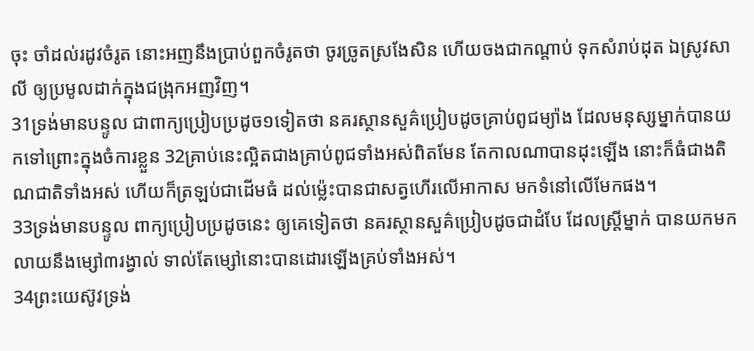ចុះ ចាំដល់រដូវចំរូត នោះអញនឹងប្រាប់ពួកចំរូតថា ចូរច្រូតស្រងែសិន ហើយចងជាកណ្តាប់ ទុកសំរាប់ដុត ឯស្រូវសាលី ឲ្យប្រមូលដាក់ក្នុងជង្រុកអញវិញ។
31ទ្រង់មានបន្ទូល ជាពាក្យប្រៀបប្រដូច១ទៀតថា នគរស្ថានសួគ៌ប្រៀបដូចគ្រាប់ពូជម្យ៉ាង ដែលមនុស្សម្នាក់បានយកទៅព្រោះក្នុងចំការខ្លួន 32គ្រាប់នេះល្អិតជាងគ្រាប់ពូជទាំងអស់ពិតមែន តែកាលណាបានដុះឡើង នោះក៏ធំជាងតិណជាតិទាំងអស់ ហើយក៏ត្រឡប់ជាដើមធំ ដល់ម៉្លេះបានជាសត្វហើរលើអាកាស មកទំនៅលើមែកផង។
33ទ្រង់មានបន្ទូល ពាក្យប្រៀបប្រដូចនេះ ឲ្យគេទៀតថា នគរស្ថានសួគ៌ប្រៀបដូចជាដំបែ ដែលស្ត្រីម្នាក់ បានយកមកលាយនឹងម្សៅ៣រង្វាល់ ទាល់តែម្សៅនោះបានដោរឡើងគ្រប់ទាំងអស់។
34ព្រះយេស៊ូវទ្រង់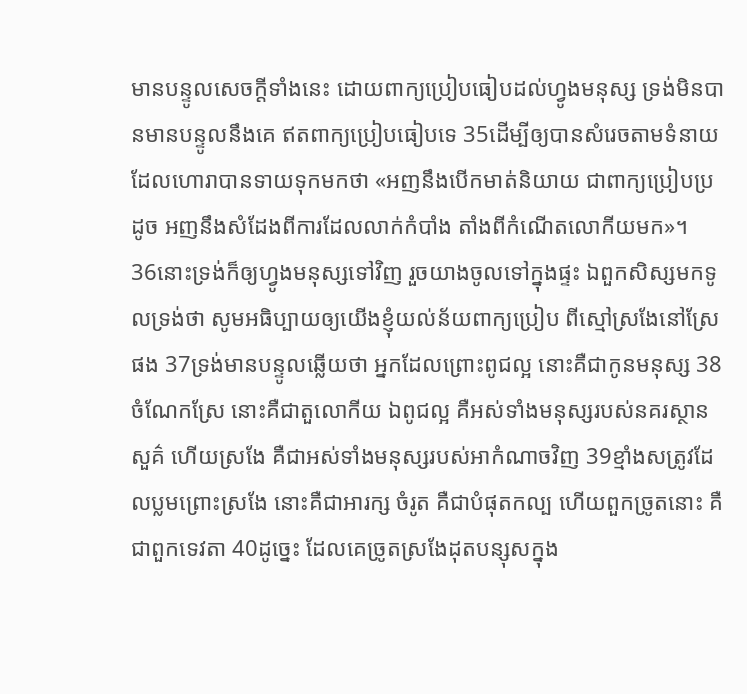មានបន្ទូលសេចក្ដីទាំងនេះ ដោយពាក្យប្រៀបធៀបដល់ហ្វូងមនុស្ស ទ្រង់មិនបានមានបន្ទូលនឹងគេ ឥតពាក្យប្រៀបធៀបទេ 35ដើម្បីឲ្យបានសំរេចតាមទំនាយដែលហោរាបានទាយទុកមកថា «អញនឹងបើកមាត់និយាយ ជាពាក្យប្រៀបប្រដូច អញនឹងសំដែងពីការដែលលាក់កំបាំង តាំងពីកំណើតលោកីយមក»។
36នោះទ្រង់ក៏ឲ្យហ្វូងមនុស្សទៅវិញ រួចយាងចូលទៅក្នុងផ្ទះ ឯពួកសិស្សមកទូលទ្រង់ថា សូមអធិប្បាយឲ្យយើងខ្ញុំយល់ន័យពាក្យប្រៀប ពីស្មៅស្រងែនៅស្រែផង 37ទ្រង់មានបន្ទូលឆ្លើយថា អ្នកដែលព្រោះពូជល្អ នោះគឺជាកូនមនុស្ស 38ចំណែកស្រែ នោះគឺជាតួលោកីយ ឯពូជល្អ គឺអស់ទាំងមនុស្សរបស់នគរស្ថានសួគ៌ ហើយស្រងែ គឺជាអស់ទាំងមនុស្សរបស់អាកំណាចវិញ 39ខ្មាំងសត្រូវដែលប្លមព្រោះស្រងែ នោះគឺជាអារក្ស ចំរូត គឺជាបំផុតកល្ប ហើយពួកច្រូតនោះ គឺជាពួកទេវតា 40ដូច្នេះ ដែលគេច្រូតស្រងែដុតបន្សុសក្នុង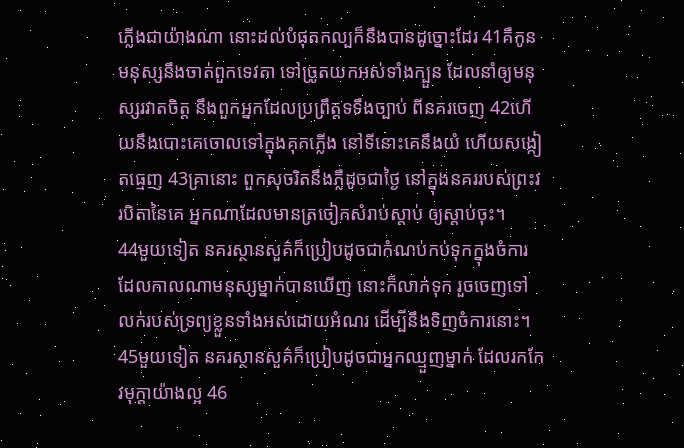ភ្លើងជាយ៉ាងណា នោះដល់បំផុតកល្បក៏នឹងបានដូច្នោះដែរ 41គឺកូនមនុស្សនឹងចាត់ពួកទេវតា ទៅច្រូតយកអស់ទាំងក្បួន ដែលនាំឲ្យមនុស្សរវាតចិត្ត នឹងពួកអ្នកដែលប្រព្រឹត្តទទឹងច្បាប់ ពីនគរចេញ 42ហើយនឹងបោះគេចោលទៅក្នុងគុកភ្លើង នៅទីនោះគេនឹងយំ ហើយសង្កៀតធ្មេញ 43គ្រានោះ ពួកសុចរិតនឹងភ្លឺដូចជាថ្ងៃ នៅក្នុងនគររបស់ព្រះវរបិតានៃគេ អ្នកណាដែលមានត្រចៀកសំរាប់ស្តាប់ ឲ្យស្តាប់ចុះ។
44មួយទៀត នគរស្ថានសួគ៌ក៏ប្រៀបដូចជាកំណប់កប់ទុកក្នុងចំការ ដែលកាលណាមនុស្សម្នាក់បានឃើញ នោះក៏លាក់ទុក រួចចេញទៅ លក់របស់ទ្រព្យខ្លួនទាំងអស់ដោយអំណរ ដើម្បីនឹងទិញចំការនោះ។
45មួយទៀត នគរស្ថានសួគ៌ក៏ប្រៀបដូចជាអ្នកឈ្មួញម្នាក់ ដែលរកកែវមុក្តាយ៉ាងល្អ 46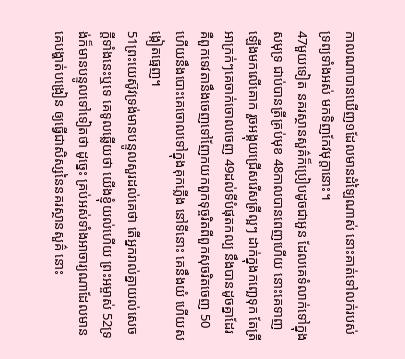កាលណាបានឃើញ១ដែលមានដំឡៃណាស់ នោះគាត់ទៅលក់របស់ទ្រព្យទាំងអស់ មកទិញកែវមុក្តានោះ។
47មួយទៀត នគរស្ថានសួគ៌ក៏ប្រៀបដូចជាអួន ដែលគេទំលាក់ទៅក្នុងសមុទ្រ ជាប់បានត្រីគ្រប់មុខ 48កាលបានពេញហើយ នោះគេទាញឡើងមកលើគោក រួចអង្គុយជ្រើសរើសត្រីល្អៗ ដាក់ក្នុងកញ្ឆេទុក តែត្រីអាក្រក់ៗគេចាក់ចោលចេញ 49ដល់ទីបំផុតកល្ប នឹងបានដូចគ្នាដែរ គឺពួកទេវតានឹងចេញទៅញែកយកពួកទុច្ចរិតពីពួកសុចរិតចេញ 50ហើយនឹងបោះគេចោលទៅក្នុងគុកភ្លើង នៅទីនោះ គេនឹងយំ ហើយសង្កៀតធ្មេញ។
51ព្រះយេស៊ូវទ្រង់មានបន្ទូលសួរដល់គេថា តើអ្នករាល់គ្នាយល់សេចក្ដីទាំងនេះឬទេ គេទូលឆ្លើយថា យើងខ្ញុំយល់ហើយ ព្រះអម្ចាស់ 52ទ្រង់ក៏មានបន្ទូលទៅទៀតថា ដូច្នេះ គ្រប់អស់ទាំងអាចារ្យណាដែលមានគេបង្ហាត់បង្រៀន ឲ្យធ្វើជាសិស្សនៃនគរស្ថានសួគ៌ នោះ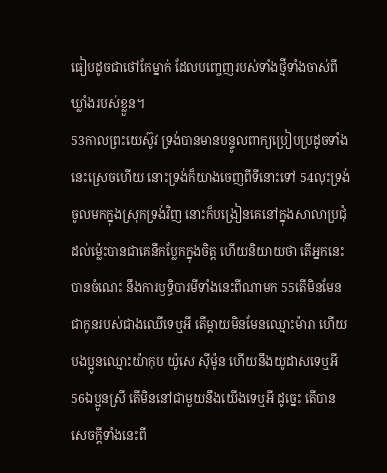ធៀបដូចជាថៅកែម្នាក់ ដែលបញ្ចេញរបស់ទាំងថ្មីទាំងចាស់ពីឃ្លាំងរបស់ខ្លួន។
53កាលព្រះយេស៊ូវ ទ្រង់បានមានបន្ទូលពាក្យប្រៀបប្រដូចទាំងនេះស្រេចហើយ នោះទ្រង់ក៏យាងចេញពីទីនោះទៅ 54លុះទ្រង់ចូលមកក្នុងស្រុកទ្រង់វិញ នោះក៏បង្រៀនគេនៅក្នុងសាលាប្រជុំ ដល់ម៉្លេះបានជាគេនឹកប្លែកក្នុងចិត្ត ហើយនិយាយថា តើអ្នកនេះបានចំណេះ នឹងការឫទ្ធិបារមីទាំងនេះពីណាមក 55តើមិនមែនជាកូនរបស់ជាងឈើទេឬអី តើម្តាយមិនមែនឈ្មោះម៉ារា ហើយបងប្អូនឈ្មោះយ៉ាកុប យ៉ូសេ ស៊ីម៉ូន ហើយនឹងយូដាសទេឬអី 56ឯប្អូនស្រី តើមិននៅជាមួយនឹងយើងទេឬអី ដូច្នេះ តើបានសេចក្ដីទាំងនេះពី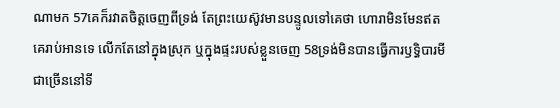ណាមក 57គេក៏រវាតចិត្តចេញពីទ្រង់ តែព្រះយេស៊ូវមានបន្ទូលទៅគេថា ហោរាមិនមែនឥតគេរាប់អានទេ លើកតែនៅក្នុងស្រុក ឬក្នុងផ្ទះរបស់ខ្លួនចេញ 58ទ្រង់មិនបានធ្វើការឫទ្ធិបារមីជាច្រើននៅទី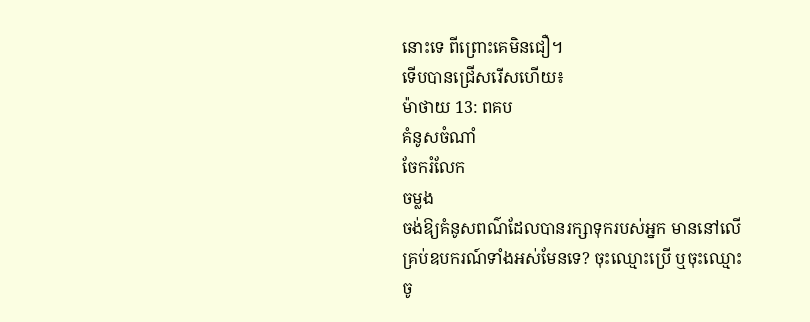នោះទេ ពីព្រោះគេមិនជឿ។
ទើបបានជ្រើសរើសហើយ៖
ម៉ាថាយ 13: ពគប
គំនូសចំណាំ
ចែករំលែក
ចម្លង
ចង់ឱ្យគំនូសពណ៌ដែលបានរក្សាទុករបស់អ្នក មាននៅលើគ្រប់ឧបករណ៍ទាំងអស់មែនទេ? ចុះឈ្មោះប្រើ ឬចុះឈ្មោះចូ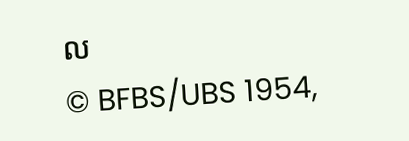ល
© BFBS/UBS 1954,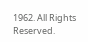1962. All Rights Reserved.